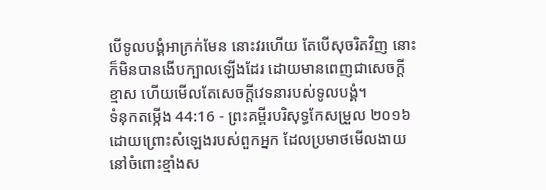បើទូលបង្គំអាក្រក់មែន នោះវរហើយ តែបើសុចរិតវិញ នោះក៏មិនបានងើបក្បាលឡើងដែរ ដោយមានពេញជាសេចក្ដីខ្មាស ហើយមើលតែសេចក្ដីវេទនារបស់ទូលបង្គំ។
ទំនុកតម្កើង 44:16 - ព្រះគម្ពីរបរិសុទ្ធកែសម្រួល ២០១៦ ដោយព្រោះសំឡេងរបស់ពួកអ្នក ដែលប្រមាថមើលងាយ នៅចំពោះខ្មាំងស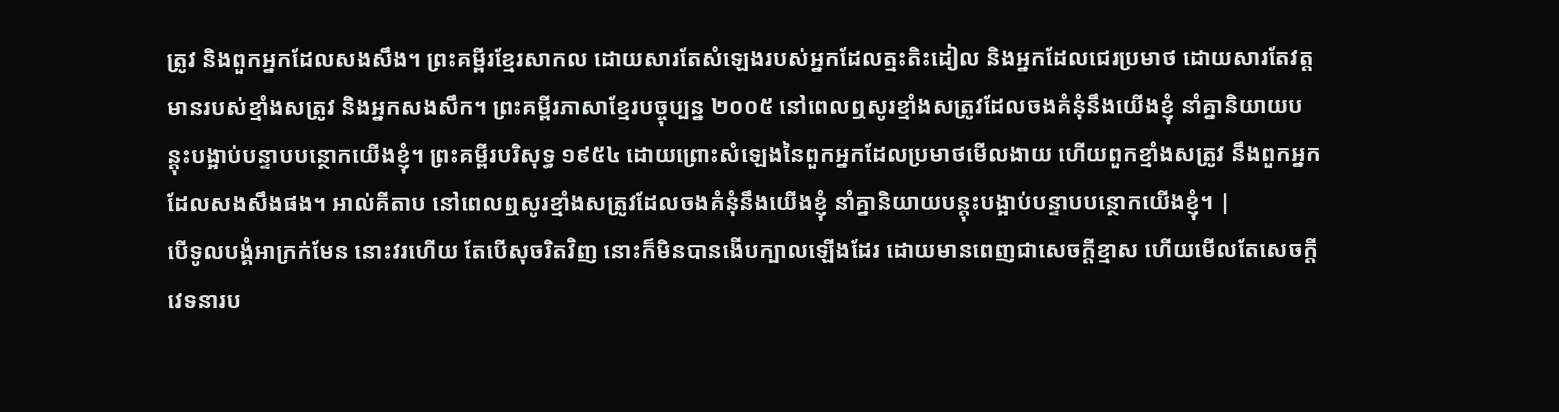ត្រូវ និងពួកអ្នកដែលសងសឹង។ ព្រះគម្ពីរខ្មែរសាកល ដោយសារតែសំឡេងរបស់អ្នកដែលត្មះតិះដៀល និងអ្នកដែលជេរប្រមាថ ដោយសារតែវត្តមានរបស់ខ្មាំងសត្រូវ និងអ្នកសងសឹក។ ព្រះគម្ពីរភាសាខ្មែរបច្ចុប្បន្ន ២០០៥ នៅពេលឮសូរខ្មាំងសត្រូវដែលចងគំនុំនឹងយើងខ្ញុំ នាំគ្នានិយាយបន្តុះបង្អាប់បន្ទាបបន្ថោកយើងខ្ញុំ។ ព្រះគម្ពីរបរិសុទ្ធ ១៩៥៤ ដោយព្រោះសំឡេងនៃពួកអ្នកដែលប្រមាថមើលងាយ ហើយពួកខ្មាំងសត្រូវ នឹងពួកអ្នកដែលសងសឹងផង។ អាល់គីតាប នៅពេលឮសូរខ្មាំងសត្រូវដែលចងគំនុំនឹងយើងខ្ញុំ នាំគ្នានិយាយបន្តុះបង្អាប់បន្ទាបបន្ថោកយើងខ្ញុំ។ |
បើទូលបង្គំអាក្រក់មែន នោះវរហើយ តែបើសុចរិតវិញ នោះក៏មិនបានងើបក្បាលឡើងដែរ ដោយមានពេញជាសេចក្ដីខ្មាស ហើយមើលតែសេចក្ដីវេទនារប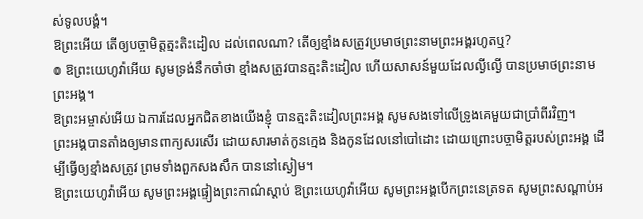ស់ទូលបង្គំ។
ឱព្រះអើយ តើឲ្យបច្ចាមិត្តត្មះតិះដៀល ដល់ពេលណា? តើឲ្យខ្មាំងសត្រូវប្រមាថព្រះនាមព្រះអង្គរហូតឬ?
៙ ឱព្រះយេហូវ៉ាអើយ សូមទ្រង់នឹកចាំថា ខ្មាំងសត្រូវបានត្មះតិះដៀល ហើយសាសន៍មួយដែលល្ងីល្ងើ បានប្រមាថព្រះនាមព្រះអង្គ។
ឱព្រះអម្ចាស់អើយ ឯការដែលអ្នកជិតខាងយើងខ្ញុំ បានត្មះតិះដៀលព្រះអង្គ សូមសងទៅលើទ្រូងគេមួយជាប្រាំពីរវិញ។
ព្រះអង្គបានតាំងឲ្យមានពាក្យសរសើរ ដោយសារមាត់កូនក្មេង និងកូនដែលនៅបៅដោះ ដោយព្រោះបច្ចាមិត្តរបស់ព្រះអង្គ ដើម្បីធ្វើឲ្យខ្មាំងសត្រូវ ព្រមទាំងពួកសងសឹក បាននៅស្ងៀម។
ឱព្រះយេហូវ៉ាអើយ សូមព្រះអង្គផ្ទៀងព្រះកាណ៌ស្តាប់ ឱព្រះយេហូវ៉ាអើយ សូមព្រះអង្គបើកព្រះនេត្រទត សូមព្រះសណ្ដាប់អ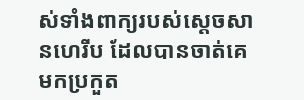ស់ទាំងពាក្យរបស់ស្ដេចសានហេរីប ដែលបានចាត់គេមកប្រកួត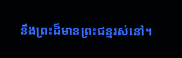នឹងព្រះដ៏មានព្រះជន្មរស់នៅ។